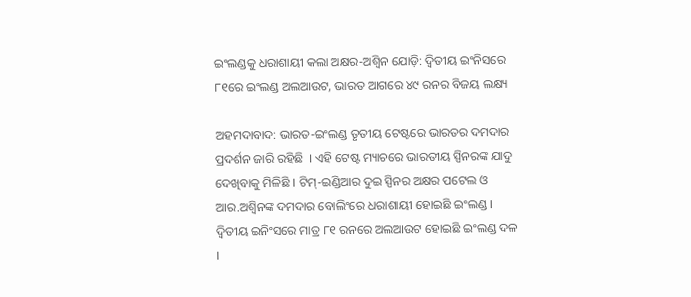ଇଂଲଣ୍ଡକୁ ଧରାଶାୟୀ କଲା ଅକ୍ଷର-ଅଶ୍ୱିନ ଯୋଡ଼ି: ଦ୍ୱିତୀୟ ଇଂନିସରେ ୮୧ରେ ଇଂଲଣ୍ଡ ଅଲଆଉଟ, ଭାରତ ଆଗରେ ୪୯ ରନର ବିଜୟ ଲକ୍ଷ୍ୟ

ଅହମଦାବାଦ: ଭାରତ-ଇଂଲଣ୍ଡ ତୃତୀୟ ଟେଷ୍ଟରେ ଭାରତର ଦମଦାର ପ୍ରଦର୍ଶନ ଜାରି ରହିଛି  । ଏହି ଟେଷ୍ଟ ମ୍ୟାଚରେ ଭାରତୀୟ ସ୍ପିନରଙ୍କ ଯାଦୁ ଦେଖିବାକୁ ମିଳିଛି । ଟିମ୍-ଇଣ୍ଡିଆର ଦୁଇ ସ୍ପିନର ଅକ୍ଷର ପଟେଲ ଓ ଆର.ଅଶ୍ୱିନଙ୍କ ଦମଦାର ବୋଲିଂରେ ଧରାଶାୟୀ ହୋଇଛି ଇଂଲଣ୍ଡ । ଦ୍ବିତୀୟ ଇନିଂସରେ ମାତ୍ର ୮୧ ରନରେ ଅଲଆଉଟ ହୋଇଛି ଇଂଲଣ୍ଡ ଦଳ ।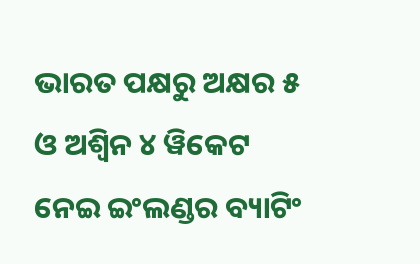ଭାରତ ପକ୍ଷରୁ ଅକ୍ଷର ୫ ଓ ଅଶ୍ୱିନ ୪ ୱିକେଟ ନେଇ ଇଂଲଣ୍ଡର ବ୍ୟାଟିଂ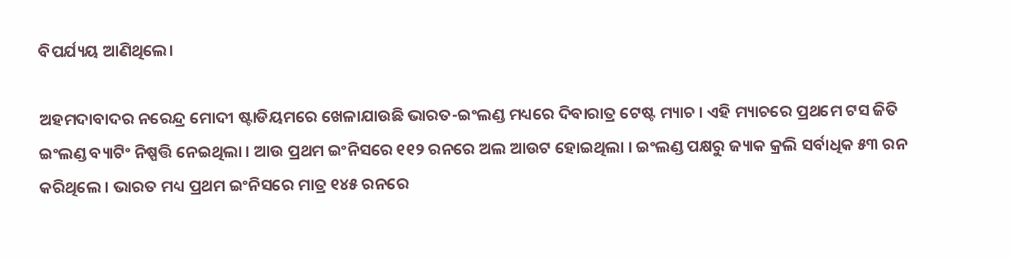ବିପର୍ଯ୍ୟୟ ଆଣିଥିଲେ।

ଅହମଦାବାଦର ନରେନ୍ଦ୍ର ମୋଦୀ ଷ୍ଟାଡିୟମରେ ଖେଳାଯାଉଛି ଭାରତ-ଇଂଲଣ୍ଡ ମଧ୍ୟରେ ଦିବାରାତ୍ର ଟେଷ୍ଟ ମ୍ୟାଚ । ଏହି ମ୍ୟାଚରେ ପ୍ରଥମେ ଟସ ଜିତି ଇଂଲଣ୍ଡ ବ୍ୟାଟିଂ ନିଷ୍ପତ୍ତି ନେଇଥିଲା । ଆଉ ପ୍ରଥମ ଇଂନିସରେ ୧୧୨ ରନରେ ଅଲ ଆଉଟ ହୋଇଥିଲା । ଇଂଲଣ୍ଡ ପକ୍ଷରୁ ଜ୍ୟାକ କ୍ରଲି ସର୍ବାଧିକ ୫୩ ରନ କରିଥିଲେ । ଭାରତ ମଧ୍ୟ ପ୍ରଥମ ଇଂନିସରେ ମାତ୍ର ୧୪୫ ରନରେ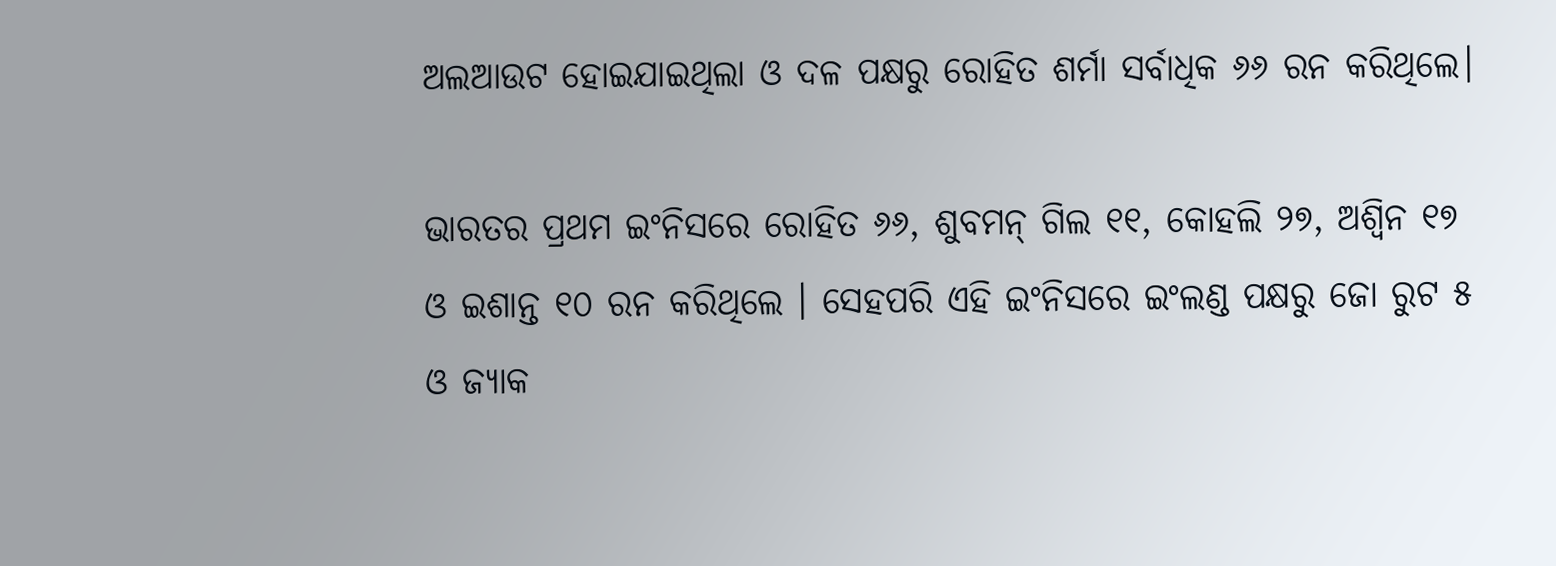ଅଲଆଉଟ ହୋଇଯାଇଥିଲା ଓ ଦଳ ପକ୍ଷରୁ ରୋହିତ ଶର୍ମା ସର୍ବାଧିକ ୬୬ ରନ କରିଥିଲେ।

ଭାରତର ପ୍ରଥମ ଇଂନିସରେ ରୋହିତ ୬୬, ଶୁବମନ୍ ଗିଲ ୧୧, କୋହଲି ୨୭, ଅଶ୍ୱିନ ୧୭ ଓ ଇଶାନ୍ତ ୧୦ ରନ କରିଥିଲେ । ସେହପରି ଏହି ଇଂନିସରେ ଇଂଲଣ୍ଡ ପକ୍ଷରୁ ଜୋ ରୁଟ ୫ ଓ ଜ୍ୟାକ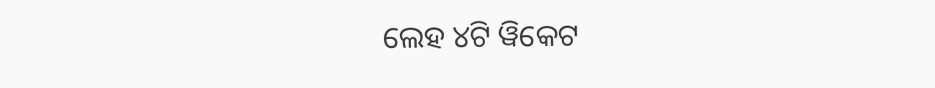ଲେହ ୪ଟି ୱିକେଟ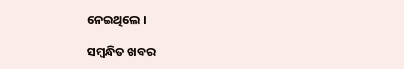ନେଇଥିଲେ ।

ସମ୍ବନ୍ଧିତ ଖବର